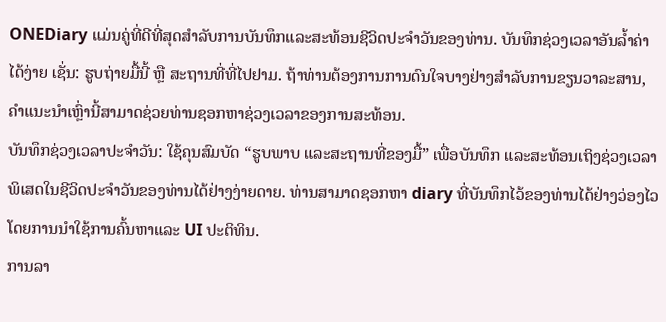ONEDiary ແມ່ນຄູ່ທີ່ດີທີ່ສຸດສໍາລັບການບັນທຶກແລະສະທ້ອນຊີວິດປະຈໍາວັນຂອງທ່ານ. ບັນທຶກຊ່ວງເວລາອັນລ້ຳຄ່າໄດ້ງ່າຍ ເຊັ່ນ: ຮູບຖ່າຍມື້ນີ້ ຫຼື ສະຖານທີ່ທີ່ໄປຢາມ. ຖ້າທ່ານຕ້ອງການການດົນໃຈບາງຢ່າງສໍາລັບການຂຽນວາລະສານ, ຄໍາແນະນໍາເຫຼົ່ານີ້ສາມາດຊ່ວຍທ່ານຊອກຫາຊ່ວງເວລາຂອງການສະທ້ອນ.
ບັນທຶກຊ່ວງເວລາປະຈໍາວັນ: ໃຊ້ຄຸນສົມບັດ “ຮູບພາບ ແລະສະຖານທີ່ຂອງມື້” ເພື່ອບັນທຶກ ແລະສະທ້ອນເຖິງຊ່ວງເວລາພິເສດໃນຊີວິດປະຈໍາວັນຂອງທ່ານໄດ້ຢ່າງງ່າຍດາຍ. ທ່ານສາມາດຊອກຫາ diary ທີ່ບັນທຶກໄວ້ຂອງທ່ານໄດ້ຢ່າງວ່ອງໄວໂດຍການນໍາໃຊ້ການຄົ້ນຫາແລະ UI ປະຕິທິນ.
ການລາ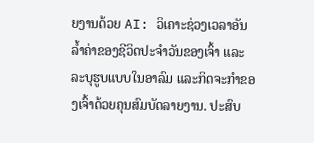ຍງານດ້ວຍ AI: ວິເຄາະຊ່ວງເວລາອັນລ້ຳຄ່າຂອງຊີວິດປະຈຳວັນຂອງເຈົ້າ ແລະລະບຸຮູບແບບໃນອາລົມ ແລະກິດຈະກຳຂອງເຈົ້າດ້ວຍຄຸນສົມບັດລາຍງານ. ປະສົບ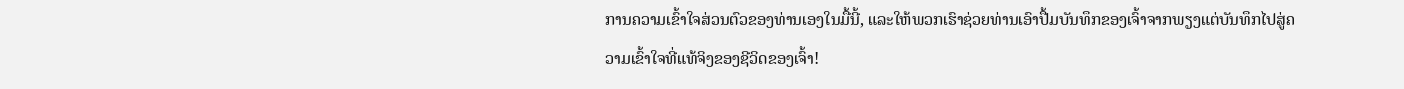ການຄວາມເຂົ້າໃຈສ່ວນຕົວຂອງທ່ານເອງໃນມື້ນີ້, ແລະໃຫ້ພວກເຮົາຊ່ວຍທ່ານເອົາປື້ມບັນທຶກຂອງເຈົ້າຈາກພຽງແຕ່ບັນທຶກໄປສູ່ຄວາມເຂົ້າໃຈທີ່ແທ້ຈິງຂອງຊີວິດຂອງເຈົ້າ!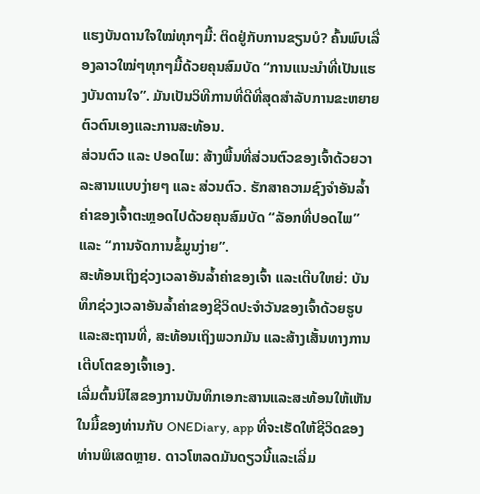ແຮງບັນດານໃຈໃໝ່ທຸກໆມື້: ຕິດຢູ່ກັບການຂຽນບໍ? ຄົ້ນພົບເລື່ອງລາວໃໝ່ໆທຸກໆມື້ດ້ວຍຄຸນສົມບັດ “ການແນະນຳທີ່ເປັນແຮງບັນດານໃຈ”. ມັນເປັນວິທີການທີ່ດີທີ່ສຸດສໍາລັບການຂະຫຍາຍຕົວຕົນເອງແລະການສະທ້ອນ.
ສ່ວນຕົວ ແລະ ປອດໄພ: ສ້າງພື້ນທີ່ສ່ວນຕົວຂອງເຈົ້າດ້ວຍວາລະສານແບບງ່າຍໆ ແລະ ສ່ວນຕົວ. ຮັກສາຄວາມຊົງຈຳອັນລ້ຳຄ່າຂອງເຈົ້າຕະຫຼອດໄປດ້ວຍຄຸນສົມບັດ “ລັອກທີ່ປອດໄພ” ແລະ “ການຈັດການຂໍ້ມູນງ່າຍ”.
ສະທ້ອນເຖິງຊ່ວງເວລາອັນລ້ຳຄ່າຂອງເຈົ້າ ແລະເຕີບໃຫຍ່: ບັນທຶກຊ່ວງເວລາອັນລ້ຳຄ່າຂອງຊີວິດປະຈຳວັນຂອງເຈົ້າດ້ວຍຮູບ ແລະສະຖານທີ່, ສະທ້ອນເຖິງພວກມັນ ແລະສ້າງເສັ້ນທາງການເຕີບໂຕຂອງເຈົ້າເອງ.
ເລີ່ມຕົ້ນນິໄສຂອງການບັນທຶກເອກະສານແລະສະທ້ອນໃຫ້ເຫັນໃນມື້ຂອງທ່ານກັບ ONEDiary, app ທີ່ຈະເຮັດໃຫ້ຊີວິດຂອງທ່ານພິເສດຫຼາຍ. ດາວໂຫລດມັນດຽວນີ້ແລະເລີ່ມ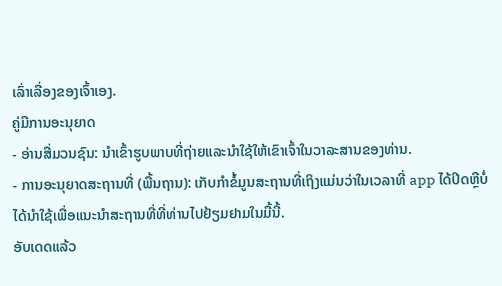ເລົ່າເລື່ອງຂອງເຈົ້າເອງ.
ຄູ່ມືການອະນຸຍາດ
- ອ່ານສື່ມວນຊົນ: ນໍາເຂົ້າຮູບພາບທີ່ຖ່າຍແລະນໍາໃຊ້ໃຫ້ເຂົາເຈົ້າໃນວາລະສານຂອງທ່ານ.
- ການອະນຸຍາດສະຖານທີ່ (ພື້ນຖານ): ເກັບກໍາຂໍ້ມູນສະຖານທີ່ເຖິງແມ່ນວ່າໃນເວລາທີ່ app ໄດ້ປິດຫຼືບໍ່ໄດ້ນໍາໃຊ້ເພື່ອແນະນໍາສະຖານທີ່ທີ່ທ່ານໄປຢ້ຽມຢາມໃນມື້ນີ້.
ອັບເດດແລ້ວ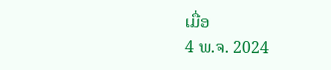ເມື່ອ
4 ພ.ຈ. 2024